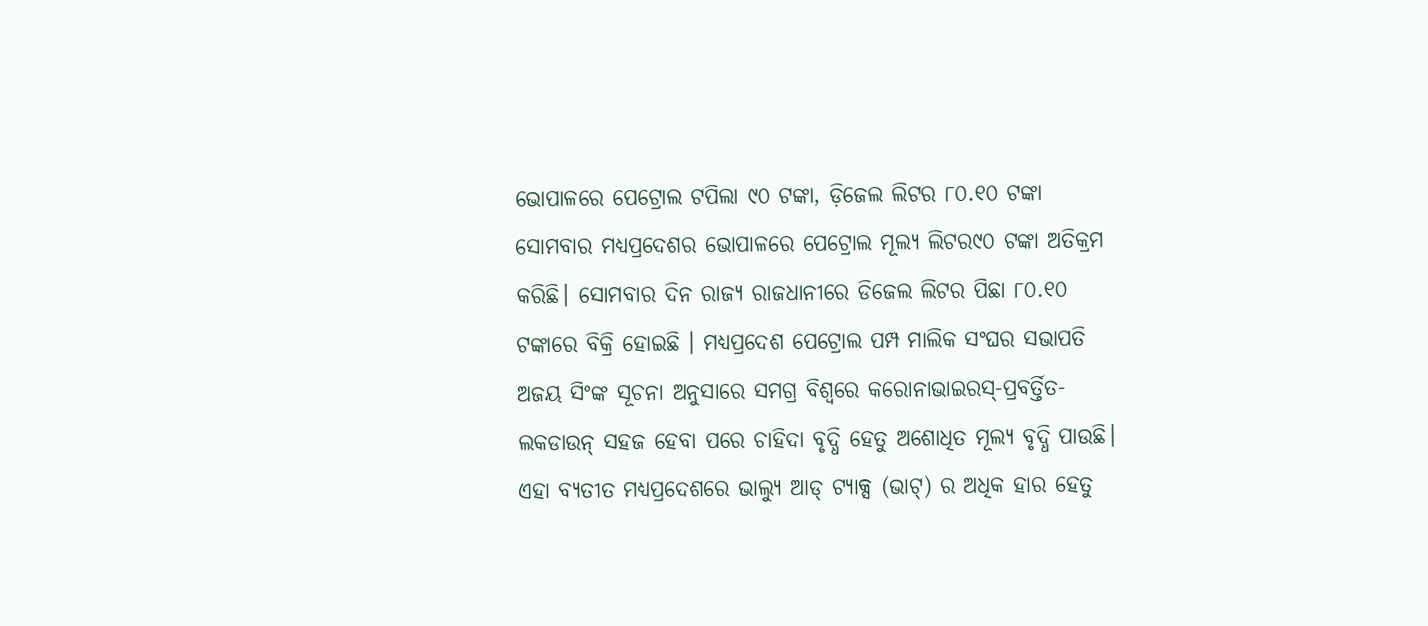ଭୋପାଳରେ ପେଟ୍ରୋଲ ଟପିଲା ୯୦ ଟଙ୍କା, ଡ଼ିଜେଲ ଲିଟର ୮୦.୧୦ ଟଙ୍କା
ସୋମବାର ମଧ୍ୟପ୍ରଦେଶର ଭୋପାଳରେ ପେଟ୍ରୋଲ ମୂଲ୍ୟ ଲିଟର୯୦ ଟଙ୍କା ଅତିକ୍ରମ କରିଛି। ସୋମବାର ଦିନ ରାଜ୍ୟ ରାଜଧାନୀରେ ଡିଜେଲ ଲିଟର ପିଛା ୮୦.୧୦ ଟଙ୍କାରେ ବିକ୍ରି ହୋଇଛି । ମଧ୍ୟପ୍ରଦେଶ ପେଟ୍ରୋଲ ପମ୍ପ ମାଲିକ ସଂଘର ସଭାପତି ଅଜୟ ସିଂଙ୍କ ସୂଚନା ଅନୁସାରେ ସମଗ୍ର ବିଶ୍ୱରେ କରୋନାଭାଇରସ୍-ପ୍ରବର୍ତ୍ତିତ-ଲକଡାଉନ୍ ସହଜ ହେବା ପରେ ଚାହିଦା ବୃଦ୍ଧି ହେତୁ ଅଶୋଧିତ ମୂଲ୍ୟ ବୃଦ୍ଧି ପାଉଛି। ଏହା ବ୍ୟତୀତ ମଧ୍ୟପ୍ରଦେଶରେ ଭାଲ୍ୟୁ ଆଡ୍ ଟ୍ୟାକ୍ସ (ଭାଟ୍) ର ଅଧିକ ହାର ହେତୁ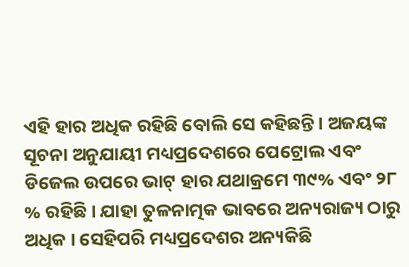ଏହି ହାର ଅଧିକ ରହିଛି ବୋଲି ସେ କହିଛନ୍ତି। ଅଜୟଙ୍କ ସୂଚନା ଅନୁଯାୟୀ ମଧ୍ୟପ୍ରଦେଶରେ ପେଟ୍ରୋଲ ଏବଂ ଡିଜେଲ ଉପରେ ଭାଟ୍ ହାର ଯଥାକ୍ରମେ ୩୯% ଏବଂ ୨୮ % ରହିଛି। ଯାହା ତୁଳନାତ୍ମକ ଭାବରେ ଅନ୍ୟରାଜ୍ୟ ଠାରୁ ଅଧିକ । ସେହିପରି ମଧ୍ୟପ୍ରଦେଶର ଅନ୍ୟକିଛି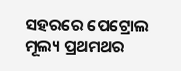ସହରରେ ପେଟ୍ରୋଲ ମୂଲ୍ୟ ପ୍ରଥମଥର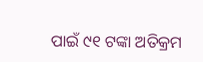ପାଇଁ ୯୧ ଟଙ୍କା ଅତିକ୍ରମ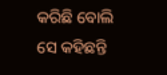କରିଛି ବୋଲି ସେ କହିଛନ୍ତି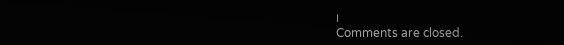।
Comments are closed.